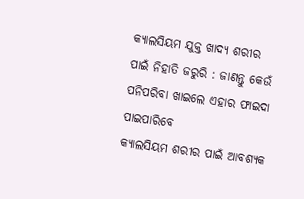କ୍ୟାଲସିୟମ ଯୁକ୍ତ ଖାଦ୍ୟ ଶରୀର ପାଇଁ ନିହାତି ଜରୁରି : ଜାଣନ୍ତୁ କେଉଁ ପନିପରିବା ଖାଇଲେ ଏହାର ଫାଇଦା ପାଇପାରିବେ
କ୍ୟାଲସିୟମ ଶରୀର ପାଇଁ ଆବଶ୍ୟକ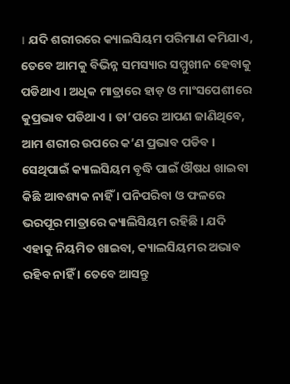। ଯଦି ଶରୀରରେ କ୍ୟାଲସିୟମ ପରିମାଣ କମିଯାଏ, ତେବେ ଆମକୁ ବିଭିନ୍ନ ସମସ୍ୟାର ସମ୍ମୁଖୀନ ହେବାକୁ ପଡିଥାଏ । ଅଧିକ ମାତ୍ରାରେ ହାଡ଼ ଓ ମାଂସପେଶୀରେ କୁପ୍ରଭାବ ପଡିଥାଏ । ତା’ପରେ ଆପଣ ଜାଣିଥିବେ, ଆମ ଶରୀର ଉପରେ କ’ଣ ପ୍ରଭାବ ପଡିବ । ସେଥିପାଇଁ କ୍ୟାଲସିୟମ ବୃଦ୍ଧି ପାଇଁ ଔଷଧ ଖାଇବା କିଛି ଆବଶ୍ୟକ ନାହିଁ । ପନିପରିବା ଓ ଫଳରେ ଭରପୂର ମାତ୍ରାରେ କ୍ୟାଲିସିୟମ ରହିଛି । ଯଦି ଏହାକୁ ନିୟମିତ ଖାଇବା, କ୍ୟାଲସିୟମର ଅଭାବ ରହିବ ନାହିଁ । ତେବେ ଆସନ୍ତୁ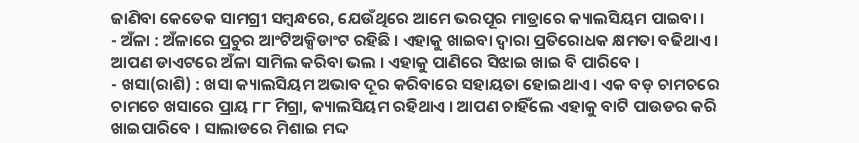ଜାଣିବା କେତେକ ସାମଗ୍ରୀ ସମ୍ବନ୍ଧରେ, ଯେଉଁଥିରେ ଆମେ ଭରପୂର ମାତ୍ରାରେ କ୍ୟାଲସିୟମ ପାଇବା ।
- ଅଁଳା : ଅଁଳାରେ ପ୍ରଚୁର ଆଂଟିଅକ୍ସିଡାଂଟ ରହିଛି । ଏହାକୁ ଖାଇବା ଦ୍ୱାରା ପ୍ରତିରୋଧକ କ୍ଷମତା ବଢିଥାଏ । ଆପଣ ଡାଏଟରେ ଅଁଳା ସାମିଲ କରିବା ଭଲ । ଏହାକୁ ପାଣିରେ ସିଝାଇ ଖାଇ ବି ପାରିବେ ।
- ଖସା(ରାଶି) : ଖସା କ୍ୟାଲସିୟମ ଅଭାବ ଦୂର କରିବାରେ ସହାୟତା ହୋଇଥାଏ । ଏକ ବଡ଼ ଚାମଚରେ ଚାମଚେ ଖସାରେ ପ୍ରାୟ ୮୮ ମିଗ୍ରା, କ୍ୟାଲସିୟମ ରହିଥାଏ । ଆପଣ ଚାହିଁଲେ ଏହାକୁ ବାଟି ପାଉଡର କରି ଖାଇପାରିବେ । ସାଲାଡରେ ମିଶାଇ ମଦ୍ଦ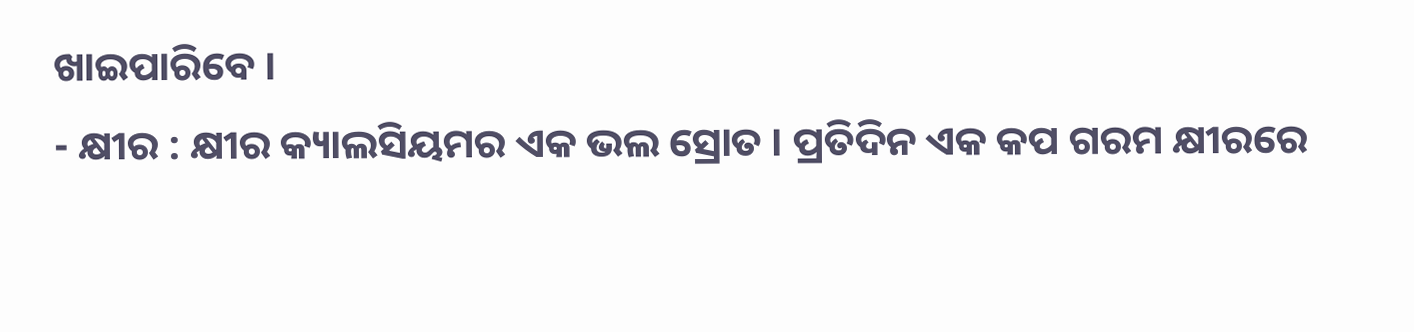ଖାଇପାରିବେ ।
- କ୍ଷୀର : କ୍ଷୀର କ୍ୟାଲସିୟମର ଏକ ଭଲ ସ୍ରୋତ । ପ୍ରତିଦିନ ଏକ କପ ଗରମ କ୍ଷୀରରେ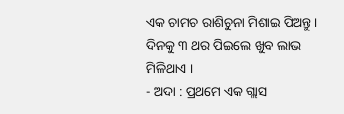ଏକ ଚାମଚ ରାଶିଚୁନା ମିଶାଇ ପିଅନ୍ତୁ । ଦିନକୁ ୩ ଥର ପିଇଲେ ଖୁବ ଲାଭ ମିଳିଥାଏ ।
- ଅଦା : ପ୍ରଥମେ ଏକ ଗ୍ଲାସ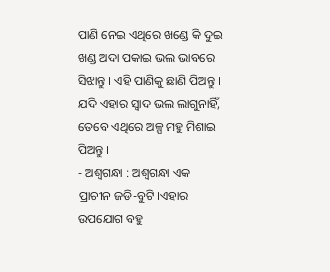ପାଣି ନେଇ ଏଥିରେ ଖଣ୍ଡେ କି ଦୁଇ ଖଣ୍ଡ ଅଦା ପକାଇ ଭଲ ଭାବରେ ସିଝାନ୍ତୁ । ଏହି ପାଣିକୁ ଛାଣି ପିଅନ୍ତୁ । ଯଦି ଏହାର ସ୍ୱାଦ ଭଲ ଲାଗୁନାହିଁ, ତେବେ ଏଥିରେ ଅଳ୍ପ ମହୁ ମିଶାଇ ପିଅନ୍ତୁ ।
- ଅଶ୍ୱଗନ୍ଧା : ଅଶ୍ୱଗନ୍ଧା ଏକ ପ୍ରାଚୀନ ଜଡି-ବୁଟି ।ଏହାର ଉପଯୋଗ ବହୁ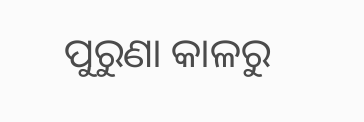ପୁରୁଣା କାଳରୁ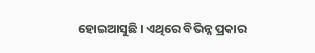ହୋଇଆସୁଛି । ଏଥିରେ ବିଭିନ୍ନ ପ୍ରକାର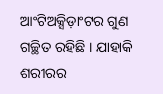ଆଂଟିଅକ୍ସିଡ଼ାଂଟର ଗୁଣ ଗଚ୍ଛିତ ରହିଛି । ଯାହାକି ଶରୀରର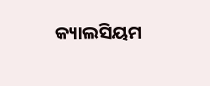କ୍ୟାଲସିୟମ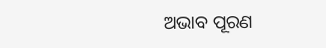ଅଭାବ ପୂରଣ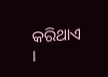କରିଥାଏ ।